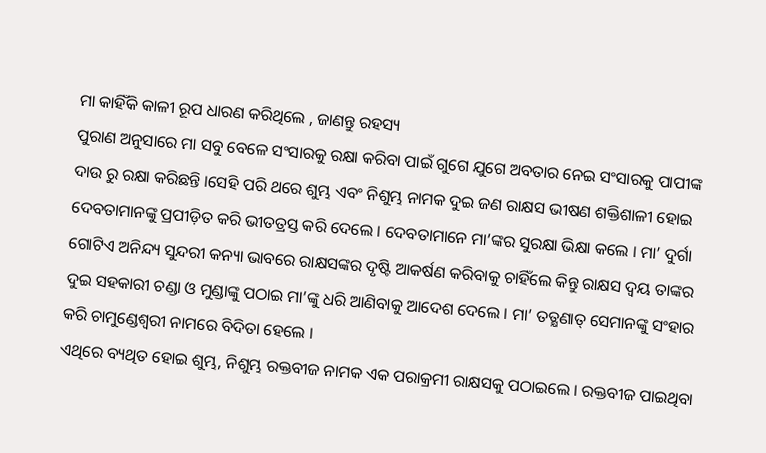ମା କାହିଁକି କାଳୀ ରୂପ ଧାରଣ କରିଥିଲେ , ଜାଣନ୍ତୁ ରହସ୍ୟ
ପୁରାଣ ଅନୁସାରେ ମା ସବୁ ବେଳେ ସଂସାରକୁ ରକ୍ଷା କରିବା ପାଇଁ ଗୁଗେ ଯୁଗେ ଅବତାର ନେଇ ସଂସାରକୁ ପାପୀଙ୍କ ଦାଉ ରୁ ରକ୍ଷା କରିଛନ୍ତି ।ସେହି ପରି ଥରେ ଶୁମ୍ଭ ଏବଂ ନିଶୁମ୍ଭ ନାମକ ଦୁଇ ଜଣ ରାକ୍ଷସ ଭୀଷଣ ଶକ୍ତିଶାଳୀ ହୋଇ ଦେବତାମାନଙ୍କୁ ପ୍ରପୀଡ଼ିତ କରି ଭୀତତ୍ରସ୍ତ କରି ଦେଲେ । ଦେବତାମାନେ ମା’ଙ୍କର ସୁରକ୍ଷା ଭିକ୍ଷା କଲେ । ମା’ ଦୁର୍ଗା ଗୋଟିଏ ଅନିନ୍ଦ୍ୟ ସୁନ୍ଦରୀ କନ୍ୟା ଭାବରେ ରାକ୍ଷସଙ୍କର ଦୃଷ୍ଟି ଆକର୍ଷଣ କରିବାକୁ ଚାହିଁଲେ କିନ୍ତୁ ରାକ୍ଷସ ଦ୍ୱୟ ତାଙ୍କର ଦୁଇ ସହକାରୀ ଚଣ୍ଡା ଓ ମୁଣ୍ଡାଙ୍କୁ ପଠାଇ ମା’ଙ୍କୁ ଧରି ଆଣିବାକୁ ଆଦେଶ ଦେଲେ । ମା’ ତତ୍କ୍ଷଣାତ୍ ସେମାନଙ୍କୁ ସଂହାର କରି ଚାମୁଣ୍ଡେଶ୍ୱରୀ ନାମରେ ବିଦିତା ହେଲେ ।
ଏଥିରେ ବ୍ୟଥିତ ହୋଇ ଶୁମ୍ଭ, ନିଶୁମ୍ଭ ରକ୍ତବୀଜ ନାମକ ଏକ ପରାକ୍ରମୀ ରାକ୍ଷସକୁ ପଠାଇଲେ । ରକ୍ତବୀଜ ପାଇଥିବା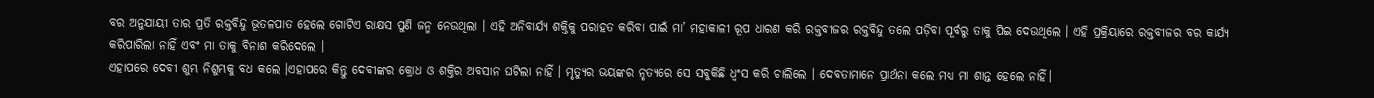ବର ଅନୁଯାୟୀ ତାର ପ୍ରତି ରକ୍ତବିନ୍ଦୁ ଭୂତଳପାତ ହେଲେ ଗୋଟିଏ ରାକ୍ଷସ ପୁଣି ଜନ୍ମ ନେଉଥିଲା । ଏହି ଅନିବାର୍ଯ୍ୟ ଶକ୍ତିକୁ ପରାହତ କରିବା ପାଇଁ ମା’ ମହାକାଳୀ ରୂପ ଧାରଣ କରି ରକ୍ତବୀଜର ରକ୍ତବିନ୍ଦୁ ତଲେ ପଡ଼ିବା ପୂର୍ବରୁ ତାକୁ ପିଇ ଦେଉଥିଲେ । ଏହି ପ୍ରକ୍ରିୟାରେ ରକ୍ତବୀଜର ବର କାର୍ଯ୍ୟ କରିପାରିଲା ନାହିଁ ଏବଂ ମା ତାକୁ ବିନାଶ କରିଦେଲେ ।
ଏହାପରେ ଦେବୀ ଶୁମ୍ଭ ନିଶୁମ୍ଭକୁ ବଧ କଲେ ।ଏହାପରେ କିନ୍ତୁ ଦେବୀଙ୍କର କ୍ରୋଧ ଓ ଶକ୍ତିର ଅବସାନ ଘଟିଲା ନାହିଁ । ମୃତ୍ୟୁର ଭୟଙ୍କର ନୃତ୍ୟରେ ସେ ସବୁକିଛି ଧ୍ୱଂସ କରି ଚାଲିଲେ । ଦେବତାମାନେ ପ୍ରାର୍ଥନା କଲେ ମଧ୍ୟ ମା ଶାନ୍ତ ହେଲେ ନାହିଁ।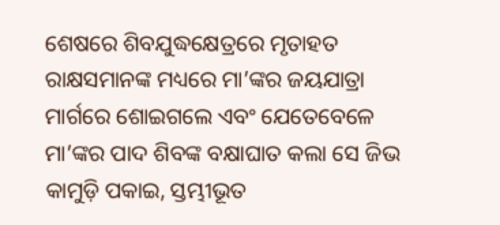ଶେଷରେ ଶିବଯୁଦ୍ଧକ୍ଷେତ୍ରରେ ମୃତାହତ ରାକ୍ଷସମାନଙ୍କ ମଧ୍ୟରେ ମା’ଙ୍କର ଜୟଯାତ୍ରା ମାର୍ଗରେ ଶୋଇଗଲେ ଏବଂ ଯେତେବେଳେ ମା’ଙ୍କର ପାଦ ଶିବଙ୍କ ବକ୍ଷାଘାତ କଲା ସେ ଜିଭ କାମୁଡ଼ି ପକାଇ, ସ୍ତମ୍ଭୀଭୂତ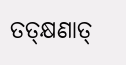ତତ୍କ୍ଷଣାତ୍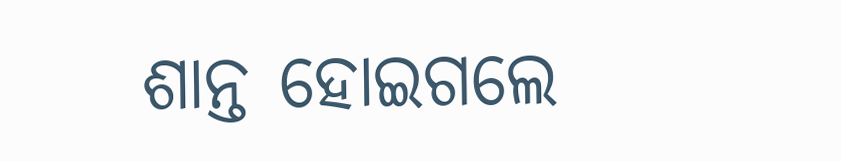ଶାନ୍ତ ହୋଇଗଲେ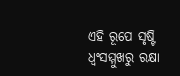ଏହି ରୂପେ ସୃଷ୍ଟି ଧ୍ୱଂସମ୍ମୁଖରୁ ରକ୍ଷା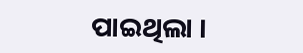ପାଇଥିଲା ।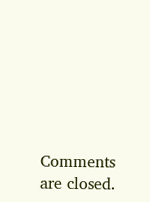Comments are closed.